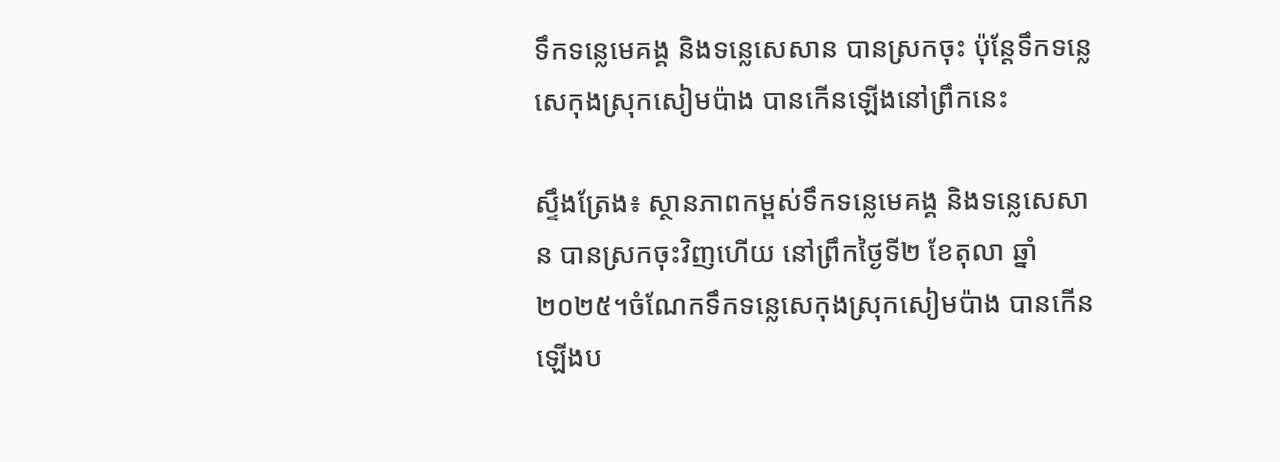ទឹកទន្លេមេគង្គ និងទន្លេសេសាន បានស្រកចុះ ប៉ុន្តែទឹកទន្លេសេកុងស្រុកសៀមប៉ាង បានកើនឡើងនៅព្រឹកនេះ

ស្ទឹងត្រែង៖ ស្ថានភាពកម្ពស់ទឹកទន្លេមេគង្គ និងទន្លេសេសាន បានស្រកចុះវិញហេីយ នៅព្រឹកថ្ងៃទី២ ខែតុលា ឆ្នាំ២០២៥។ចំណែកទឹកទន្លេសេកុងស្រុកសៀមប៉ាង បានកើនឡើងប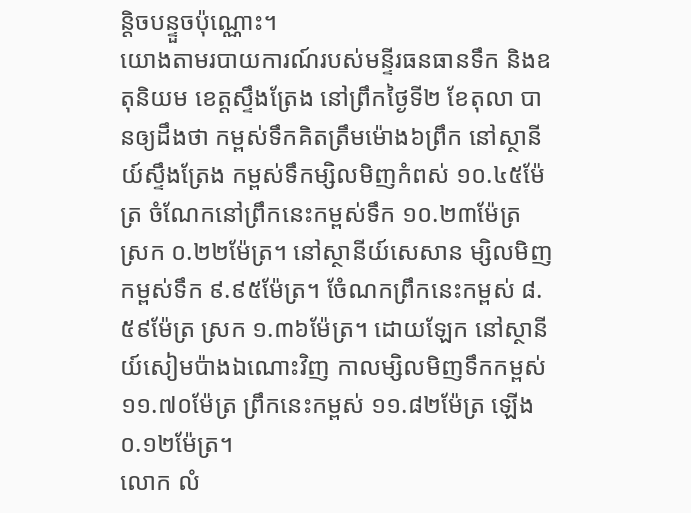ន្តិចបន្ទួចប៉ុណ្ណោះ។
យោងតាមរបាយការណ៍របស់មន្ទីរធនធានទឹក និងឧតុនិយម ខេត្តស្ទឹងត្រែង នៅព្រឹកថ្ងៃទី២ ខែតុលា បានឲ្យដឹងថា កម្ពស់ទឹកគិតត្រឹមម៉ោង៦ព្រឹក នៅស្ថានីយ៍ស្ទឹងត្រែង កម្ពស់ទឹកម្សិលមិញកំពស់ ១០.៤៥ម៉ែត្រ ចំណែកនៅព្រឹកនេះកម្ពស់ទឹក ១០.២៣ម៉ែត្រ ស្រក ០.២២ម៉ែត្រ។ នៅស្ថានីយ៍សេសាន ម្សិលមិញកម្ពស់ទឹក ៩.៩៥ម៉ែត្រ។ ចំែណកព្រឹកនេះកម្ពស់ ៨.៥៩ម៉ែត្រ ស្រក ១.៣៦ម៉ែត្រ។ ដោយឡែក នៅស្ថានីយ៍សៀមប៉ាងឯណោះវិញ កាលម្សិលមិញទឹកកម្ពស់ ១១.៧០ម៉ែត្រ ព្រឹកនេះកម្ពស់ ១១.៨២ម៉ែត្រ ឡើង ០.១២ម៉ែត្រ។
លោក លំ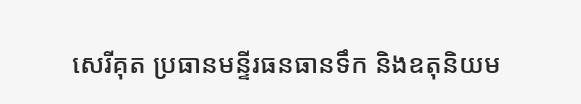សេរីគុត ប្រធានមន្ទីរធនធានទឹក និងឧតុនិយម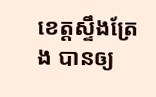ខេត្តស្ទឹងត្រែង បានឲ្យ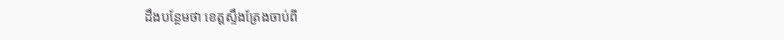ដឹងបន្ថែមថា ខេត្តស្ទឹងត្រែងចាប់ពី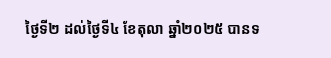ថ្ងៃទី២ ដល់ថ្ងៃទី៤ ខែតុលា ឆ្នាំ២០២៥ បានទ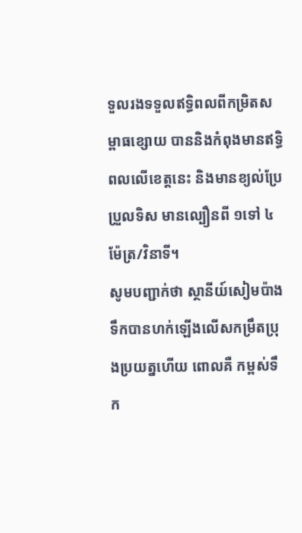ទួលរងទទួលឥទ្ធិពលពីកម្រិតសម្ពាធខ្សោយ បាននិងកំពុងមានឥទ្ធិពលលើខេត្តនេះ និងមានខ្យល់ប្រែប្រួលទិស មានល្បឿនពី ១ទៅ ៤ម៉ែត្រ/វិនាទី។
សូមបញ្ជាក់ថា ស្ថានីយ៍សៀមប៉ាង ទឹកបានហក់ឡើងលើសកម្រឹតប្រុងប្រយត្នហើយ ពោលគឺ កម្ពស់ទឹក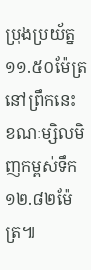ប្រុងប្រយ័ត្ន ១១.៥០ម៉ែត្រនៅព្រឹកនេះ ខណៈម្សិលមិញកម្ពស់ទឹក១២.៨២ម៉ែត្រ៕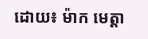ដោយ៖ ម៉ាក មេត្តា